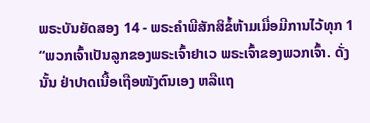ພຣະບັນຍັດສອງ 14 - ພຣະຄຳພີສັກສິຂໍ້ຫ້າມເມື່ອມີການໄວ້ທຸກ 1 “ພວກເຈົ້າເປັນລູກຂອງພຣະເຈົ້າຢາເວ ພຣະເຈົ້າຂອງພວກເຈົ້າ. ດັ່ງນັ້ນ ຢ່າປາດເນື້ອເຖືອໜັງຕົນເອງ ຫລືແຖ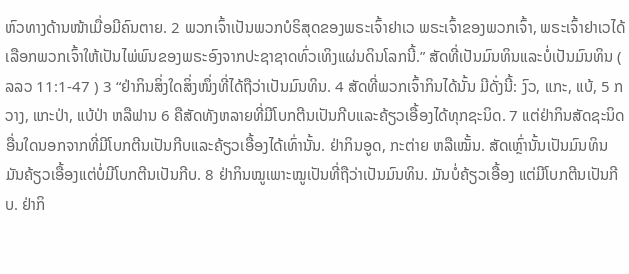ຫົວທາງດ້ານໜ້າເມື່ອມີຄົນຕາຍ. 2 ພວກເຈົ້າເປັນພວກບໍຣິສຸດຂອງພຣະເຈົ້າຢາເວ ພຣະເຈົ້າຂອງພວກເຈົ້າ, ພຣະເຈົ້າຢາເວໄດ້ເລືອກພວກເຈົ້າໃຫ້ເປັນໄພ່ພົນຂອງພຣະອົງຈາກປະຊາຊາດທົ່ວເທິງແຜ່ນດິນໂລກນີ້.” ສັດທີ່ເປັນມົນທິນແລະບໍ່ເປັນມົນທິນ ( ລລວ 11:1-47 ) 3 “ຢ່າກິນສິ່ງໃດສິ່ງໜຶ່ງທີ່ໄດ້ຖືວ່າເປັນມົນທິນ. 4 ສັດທີ່ພວກເຈົ້າກິນໄດ້ນັ້ນ ມີດັ່ງນີ້: ງົວ, ແກະ, ແບ້, 5 ກວາງ, ແກະປ່າ, ແບ້ປ່າ ຫລືຟານ 6 ຄືສັດທັງຫລາຍທີ່ມີໂບກຕີນເປັນກີບແລະຄ້ຽວເອື້ອງໄດ້ທຸກຊະນິດ. 7 ແຕ່ຢ່າກິນສັດຊະນິດອື່ນໃດນອກຈາກທີ່ມີໂບກຕີນເປັນກີບແລະຄ້ຽວເອື້ອງໄດ້ເທົ່ານັ້ນ. ຢ່າກິນອູດ, ກະຕ່າຍ ຫລືເໝັ້ນ. ສັດເຫຼົ່ານັ້ນເປັນມົນທິນມັນຄ້ຽວເອື້ອງແຕ່ບໍ່ມີໂບກຕີນເປັນກີບ. 8 ຢ່າກິນໝູເພາະໝູເປັນທີ່ຖືວ່າເປັນມົນທິນ. ມັນບໍ່ຄ້ຽວເອື້ອງ ແຕ່ມີໂບກຕີນເປັນກີບ. ຢ່າກິ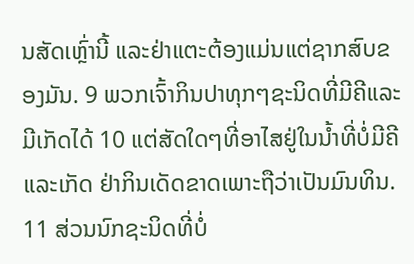ນສັດເຫຼົ່ານີ້ ແລະຢ່າແຕະຕ້ອງແມ່ນແຕ່ຊາກສົບຂອງມັນ. 9 ພວກເຈົ້າກິນປາທຸກໆຊະນິດທີ່ມີຄີແລະມີເກັດໄດ້ 10 ແຕ່ສັດໃດໆທີ່ອາໄສຢູ່ໃນນໍ້າທີ່ບໍ່ມີຄີແລະເກັດ ຢ່າກິນເດັດຂາດເພາະຖືວ່າເປັນມົນທິນ. 11 ສ່ວນນົກຊະນິດທີ່ບໍ່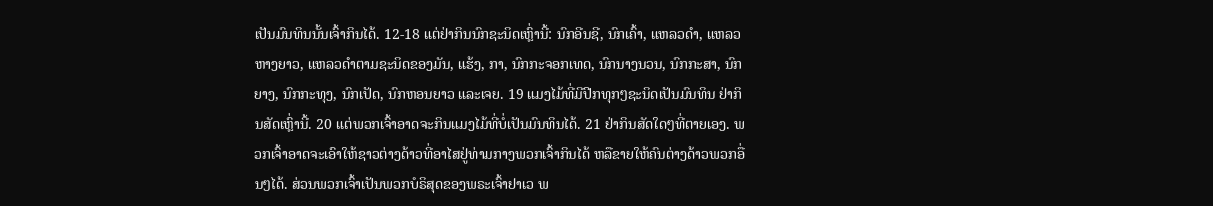ເປັນມົນທິນນັ້ນເຈົ້າກິນໄດ້. 12-18 ແຕ່ຢ່າກິນນົກຊະນິດເຫຼົ່ານີ້: ນົກອີນຊີ, ນົກເຄົ້າ, ແຫລວດຳ, ແຫລວຫາງຍາວ, ແຫລວດຳຕາມຊະນິດຂອງມັນ, ແຮ້ງ, ກາ, ນົກກະຈອກເທດ, ນົກນາງນວນ, ນົກກະສາ, ນົກຍາງ, ນົກກະທຸງ, ນົກເປັດ, ນົກຫອນຍາວ ແລະເຈຍ. 19 ແມງໄມ້ທີ່ມີປີກທຸກໆຊະນິດເປັນມົນທິນ ຢ່າກິນສັດເຫຼົ່ານີ້. 20 ແຕ່ພວກເຈົ້າອາດຈະກິນແມງໄມ້ທີ່ບໍ່ເປັນມົນທິນໄດ້. 21 ຢ່າກິນສັດໃດໆທີ່ຕາຍເອງ. ພວກເຈົ້າອາດຈະເອົາໃຫ້ຊາວຕ່າງດ້າວທີ່ອາໄສຢູ່ທ່າມກາງພວກເຈົ້າກິນໄດ້ ຫລືຂາຍໃຫ້ຄົນຕ່າງດ້າວພວກອື່ນໆໄດ້. ສ່ວນພວກເຈົ້າເປັນພວກບໍຣິສຸດຂອງພຣະເຈົ້າຢາເວ ພ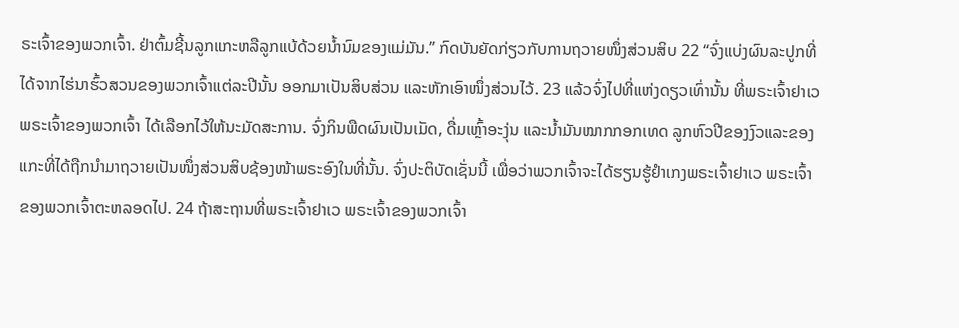ຣະເຈົ້າຂອງພວກເຈົ້າ. ຢ່າຕົ້ມຊີ້ນລູກແກະຫລືລູກແບ້ດ້ວຍນໍ້ານົມຂອງແມ່ມັນ.” ກົດບັນຍັດກ່ຽວກັບການຖວາຍໜຶ່ງສ່ວນສິບ 22 “ຈົ່ງແບ່ງຜົນລະປູກທີ່ໄດ້ຈາກໄຮ່ນາຮົ້ວສວນຂອງພວກເຈົ້າແຕ່ລະປີນັ້ນ ອອກມາເປັນສິບສ່ວນ ແລະຫັກເອົາໜຶ່ງສ່ວນໄວ້. 23 ແລ້ວຈົ່ງໄປທີ່ແຫ່ງດຽວເທົ່ານັ້ນ ທີ່ພຣະເຈົ້າຢາເວ ພຣະເຈົ້າຂອງພວກເຈົ້າ ໄດ້ເລືອກໄວ້ໃຫ້ນະມັດສະການ. ຈົ່ງກິນພືດຜົນເປັນເມັດ, ດື່ມເຫຼົ້າອະງຸ່ນ ແລະນໍ້າມັນໝາກກອກເທດ ລູກຫົວປີຂອງງົວແລະຂອງແກະທີ່ໄດ້ຖືກນຳມາຖວາຍເປັນໜຶ່ງສ່ວນສິບຊ້ອງໜ້າພຣະອົງໃນທີ່ນັ້ນ. ຈົ່ງປະຕິບັດເຊັ່ນນີ້ ເພື່ອວ່າພວກເຈົ້າຈະໄດ້ຮຽນຮູ້ຢຳເກງພຣະເຈົ້າຢາເວ ພຣະເຈົ້າຂອງພວກເຈົ້າຕະຫລອດໄປ. 24 ຖ້າສະຖານທີ່ພຣະເຈົ້າຢາເວ ພຣະເຈົ້າຂອງພວກເຈົ້າ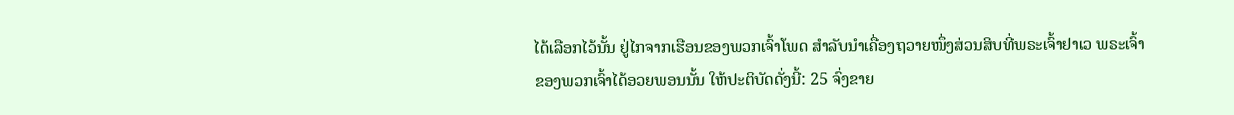ໄດ້ເລືອກໄວ້ນັ້ນ ຢູ່ໄກຈາກເຮືອນຂອງພວກເຈົ້າໂພດ ສຳລັບນຳເຄື່ອງຖວາຍໜຶ່ງສ່ວນສິບທີ່ພຣະເຈົ້າຢາເວ ພຣະເຈົ້າຂອງພວກເຈົ້າໄດ້ອວຍພອນນັ້ນ ໃຫ້ປະຕິບັດດັ່ງນີ້: 25 ຈົ່ງຂາຍ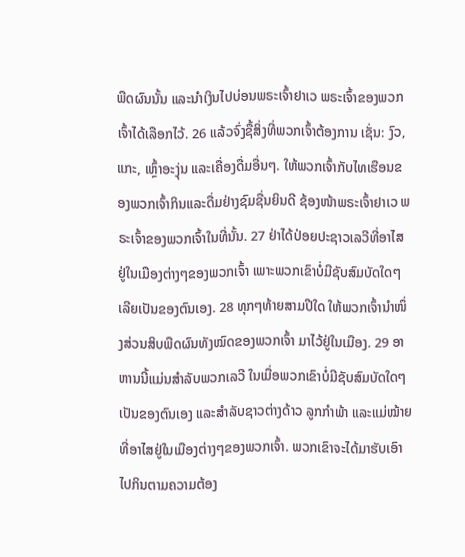ພືດຜົນນັ້ນ ແລະນຳເງິນໄປບ່ອນພຣະເຈົ້າຢາເວ ພຣະເຈົ້າຂອງພວກເຈົ້າໄດ້ເລືອກໄວ້. 26 ແລ້ວຈົ່ງຊື້ສິ່ງທີ່ພວກເຈົ້າຕ້ອງການ ເຊັ່ນ: ງົວ, ແກະ, ເຫຼົ້າອະງຸ່ນ ແລະເຄື່ອງດື່ມອື່ນໆ. ໃຫ້ພວກເຈົ້າກັບໄທເຮືອນຂອງພວກເຈົ້າກິນແລະດື່ມຢ່າງຊົມຊື່ນຍິນດີ ຊ້ອງໜ້າພຣະເຈົ້າຢາເວ ພຣະເຈົ້າຂອງພວກເຈົ້າໃນທີ່ນັ້ນ. 27 ຢ່າໄດ້ປ່ອຍປະຊາວເລວີທີ່ອາໄສຢູ່ໃນເມືອງຕ່າງໆຂອງພວກເຈົ້າ ເພາະພວກເຂົາບໍ່ມີຊັບສົມບັດໃດໆເລີຍເປັນຂອງຕົນເອງ. 28 ທຸກໆທ້າຍສາມປີໃດ ໃຫ້ພວກເຈົ້ານຳໜຶ່ງສ່ວນສິບພືດຜົນທັງໝົດຂອງພວກເຈົ້າ ມາໄວ້ຢູ່ໃນເມືອງ. 29 ອາຫານນີ້ແມ່ນສຳລັບພວກເລວີ ໃນເມື່ອພວກເຂົາບໍ່ມີຊັບສົມບັດໃດໆເປັນຂອງຕົນເອງ ແລະສຳລັບຊາວຕ່າງດ້າວ ລູກກຳພ້າ ແລະແມ່ໝ້າຍທີ່ອາໄສຢູ່ໃນເມືອງຕ່າງໆຂອງພວກເຈົ້າ. ພວກເຂົາຈະໄດ້ມາຮັບເອົາໄປກິນຕາມຄວາມຕ້ອງ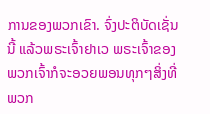ການຂອງພວກເຂົາ. ຈົ່ງປະຕິບັດເຊັ່ນນີ້ ແລ້ວພຣະເຈົ້າຢາເວ ພຣະເຈົ້າຂອງພວກເຈົ້າກໍຈະອວຍພອນທຸກໆສິ່ງທີ່ພວກ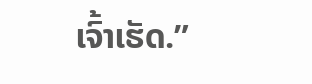ເຈົ້າເຮັດ.”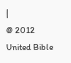|
@ 2012 United Bible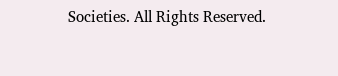Societies. All Rights Reserved.